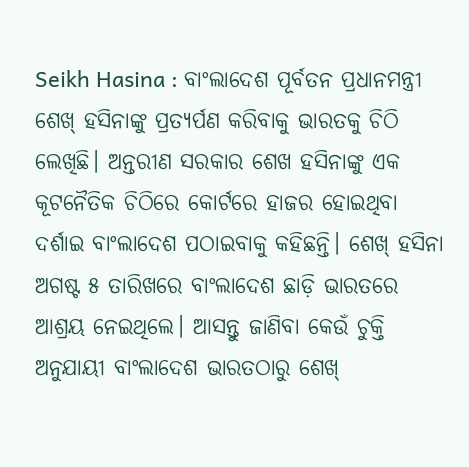Seikh Hasina : ବାଂଲାଦେଶ ପୂର୍ବତନ ପ୍ରଧାନମନ୍ତ୍ରୀ ଶେଖ୍ ହସିନାଙ୍କୁ ପ୍ରତ୍ୟର୍ପଣ କରିବାକୁ ଭାରତକୁ ଚିଠି ଲେଖିଛି। ଅନ୍ତରୀଣ ସରକାର ଶେଖ ହସିନାଙ୍କୁ ଏକ କୂଟନୈତିକ ଚିଠିରେ କୋର୍ଟରେ ହାଜର ହୋଇଥିବା ଦର୍ଶାଇ ବାଂଲାଦେଶ ପଠାଇବାକୁ କହିଛନ୍ତି। ଶେଖ୍ ହସିନା ଅଗଷ୍ଟ ୫ ତାରିଖରେ ବାଂଲାଦେଶ ଛାଡ଼ି ଭାରତରେ ଆଶ୍ରୟ ନେଇଥିଲେ। ଆସନ୍ତୁ ଜାଣିବା କେଉଁ ଚୁକ୍ତି ଅନୁଯାୟୀ ବାଂଲାଦେଶ ଭାରତଠାରୁ ଶେଖ୍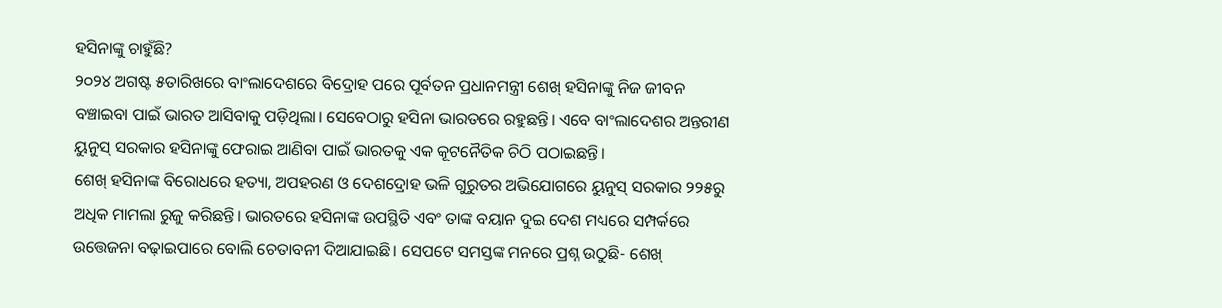ହସିନାଙ୍କୁ ଚାହୁଁଛି?
୨୦୨୪ ଅଗଷ୍ଟ ୫ତାରିଖରେ ବାଂଲାଦେଶରେ ବିଦ୍ରୋହ ପରେ ପୂର୍ବତନ ପ୍ରଧାନମନ୍ତ୍ରୀ ଶେଖ୍ ହସିନାଙ୍କୁ ନିଜ ଜୀବନ ବଞ୍ଚାଇବା ପାଇଁ ଭାରତ ଆସିବାକୁ ପଡ଼ିଥିଲା। ସେବେଠାରୁ ହସିନା ଭାରତରେ ରହୁଛନ୍ତି। ଏବେ ବାଂଲାଦେଶର ଅନ୍ତରୀଣ ୟୁନୁସ୍ ସରକାର ହସିନାଙ୍କୁ ଫେରାଇ ଆଣିବା ପାଇଁ ଭାରତକୁ ଏକ କୂଟନୈତିକ ଚିଠି ପଠାଇଛନ୍ତି।
ଶେଖ୍ ହସିନାଙ୍କ ବିରୋଧରେ ହତ୍ୟା, ଅପହରଣ ଓ ଦେଶଦ୍ରୋହ ଭଳି ଗୁରୁତର ଅଭିଯୋଗରେ ୟୁନୁସ୍ ସରକାର ୨୨୫ରୁ ଅଧିକ ମାମଲା ରୁଜୁ କରିଛନ୍ତି। ଭାରତରେ ହସିନାଙ୍କ ଉପସ୍ଥିତି ଏବଂ ତାଙ୍କ ବୟାନ ଦୁଇ ଦେଶ ମଧ୍ୟରେ ସମ୍ପର୍କରେ ଉତ୍ତେଜନା ବଢ଼ାଇପାରେ ବୋଲି ଚେତାବନୀ ଦିଆଯାଇଛି। ସେପଟେ ସମସ୍ତଙ୍କ ମନରେ ପ୍ରଶ୍ନ ଉଠୁଛି- ଶେଖ୍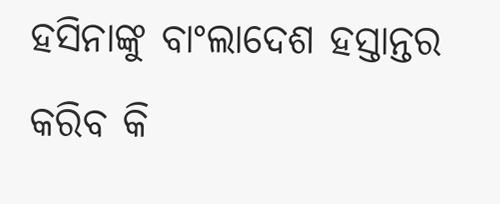ହସିନାଙ୍କୁ ବାଂଲାଦେଶ ହସ୍ତାନ୍ତର କରିବ କି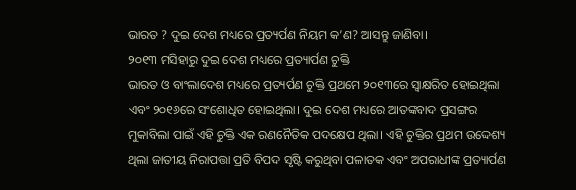ଭାରତ ? ଦୁଇ ଦେଶ ମଧ୍ୟରେ ପ୍ରତ୍ୟର୍ପଣ ନିୟମ କ’ଣ? ଆସନ୍ତୁ ଜାଣିବା।
୨୦୧୩ ମସିହାରୁ ଦୁଇ ଦେଶ ମଧ୍ୟରେ ପ୍ରତ୍ୟାର୍ପଣ ଚୁକ୍ତି
ଭାରତ ଓ ବାଂଲାଦେଶ ମଧ୍ୟରେ ପ୍ରତ୍ୟର୍ପଣ ଚୁକ୍ତି ପ୍ରଥମେ ୨୦୧୩ରେ ସ୍ୱାକ୍ଷରିତ ହୋଇଥିଲା ଏବଂ ୨୦୧୬ରେ ସଂଶୋଧିତ ହୋଇଥିଲା। ଦୁଇ ଦେଶ ମଧ୍ୟରେ ଆତଙ୍କବାଦ ପ୍ରସଙ୍ଗର ମୁକାବିଲା ପାଇଁ ଏହି ଚୁକ୍ତି ଏକ ରଣନୈତିକ ପଦକ୍ଷେପ ଥିଲା। ଏହି ଚୁକ୍ତିର ପ୍ରଥମ ଉଦ୍ଦେଶ୍ୟ ଥିଲା ଜାତୀୟ ନିରାପତ୍ତା ପ୍ରତି ବିପଦ ସୃଷ୍ଟି କରୁଥିବା ପଳାତକ ଏବଂ ଅପରାଧୀଙ୍କ ପ୍ରତ୍ୟାର୍ପଣ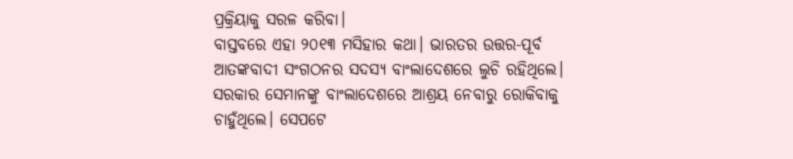ପ୍ରକ୍ରିୟାକୁ ସରଳ କରିବା।
ବାସ୍ତବରେ ଏହା ୨୦୧୩ ମସିହାର କଥା। ଭାରତର ଉତ୍ତର-ପୂର୍ବ ଆତଙ୍କବାଦୀ ସଂଗଠନର ସଦସ୍ୟ ବାଂଲାଦେଶରେ ଲୁଚି ରହିଥିଲେ। ସରକାର ସେମାନଙ୍କୁ ବାଂଲାଦେଶରେ ଆଶ୍ରୟ ନେବାରୁ ରୋକିବାକୁ ଚାହୁଁଥିଲେ। ସେପଟେ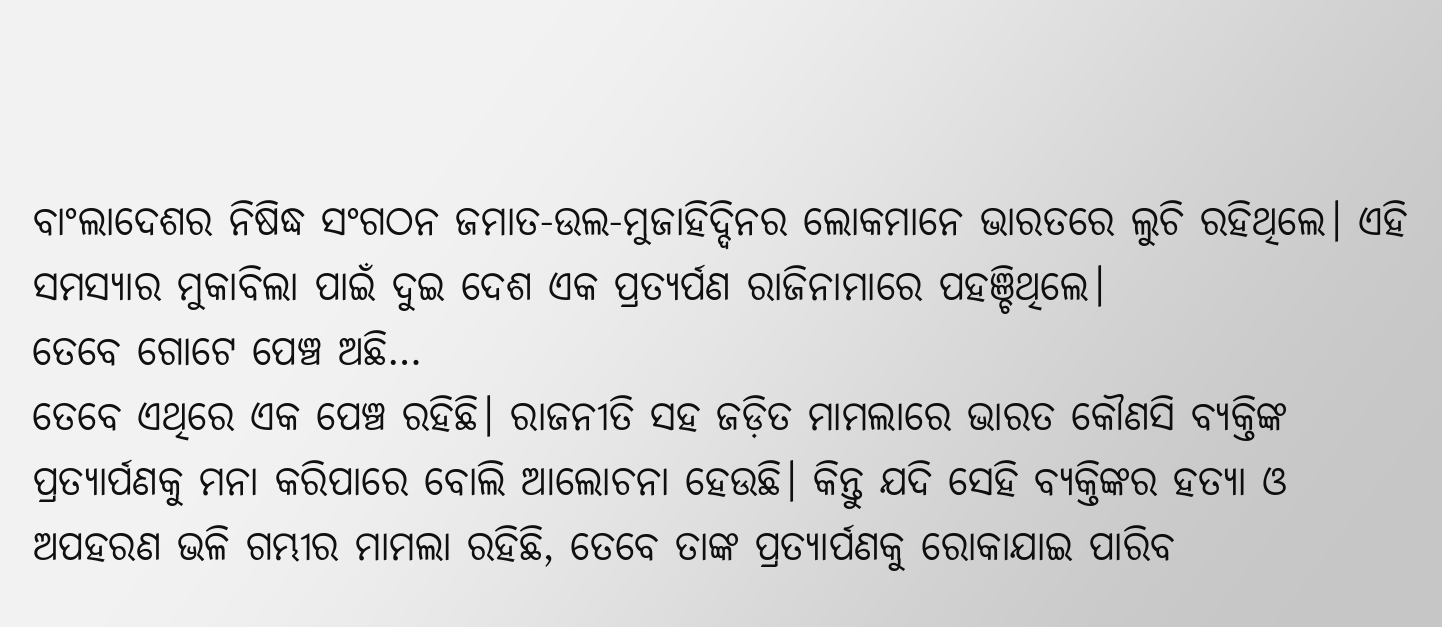ବାଂଲାଦେଶର ନିଷିଦ୍ଧ ସଂଗଠନ ଜମାତ-ଉଲ-ମୁଜାହିଦ୍ଦିନର ଲୋକମାନେ ଭାରତରେ ଲୁଚି ରହିଥିଲେ। ଏହି ସମସ୍ୟାର ମୁକାବିଲା ପାଇଁ ଦୁଇ ଦେଶ ଏକ ପ୍ରତ୍ୟର୍ପଣ ରାଜିନାମାରେ ପହଞ୍ଚିଥିଲେ।
ତେବେ ଗୋଟେ ପେଞ୍ଚ ଅଛି…
ତେବେ ଏଥିରେ ଏକ ପେଞ୍ଚ ରହିଛି। ରାଜନୀତି ସହ ଜଡ଼ିତ ମାମଲାରେ ଭାରତ କୌଣସି ବ୍ୟକ୍ତିଙ୍କ ପ୍ରତ୍ୟାର୍ପଣକୁ ମନା କରିପାରେ ବୋଲି ଆଲୋଚନା ହେଉଛି। କିନ୍ତୁ ଯଦି ସେହି ବ୍ୟକ୍ତିଙ୍କର ହତ୍ୟା ଓ ଅପହରଣ ଭଳି ଗମ୍ଭୀର ମାମଲା ରହିଛି, ତେବେ ତାଙ୍କ ପ୍ରତ୍ୟାର୍ପଣକୁ ରୋକାଯାଇ ପାରିବ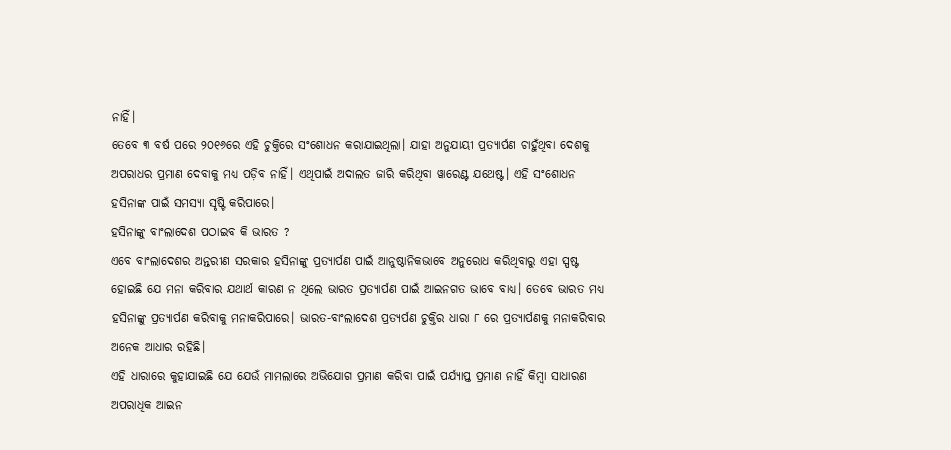ନାହିଁ।
ତେବେ ୩ ବର୍ଷ ପରେ ୨୦୧୬ରେ ଏହି ଚୁକ୍ତିରେ ସଂଶୋଧନ କରାଯାଇଥିଲା। ଯାହା ଅନୁଯାୟୀ ପ୍ରତ୍ୟାର୍ପଣ ଚାହୁଁଥିବା ଦେଶକୁ ଅପରାଧର ପ୍ରମାଣ ଦେବାକୁ ମଧ୍ୟ ପଡ଼ିବ ନାହିଁ। ଏଥିପାଇଁ ଅଦାଲତ ଜାରି କରିଥିବା ୱାରେଣ୍ଟ ଯଥେଷ୍ଟ। ଏହି ସଂଶୋଧନ ହସିନାଙ୍କ ପାଇଁ ସମସ୍ୟା ସୃଷ୍ଟି କରିପାରେ।
ହସିନାଙ୍କୁ ବାଂଲାଦେଶ ପଠାଇବ କି ଭାରତ ?
ଏବେ ବାଂଲାଦେଶର ଅନ୍ତରୀଣ ସରକାର ହସିନାଙ୍କୁ ପ୍ରତ୍ୟାର୍ପଣ ପାଇଁ ଆନୁଷ୍ଠାନିକଭାବେ ଅନୁରୋଧ କରିଥିବାରୁ ଏହା ସ୍ପଷ୍ଟ ହୋଇଛି ଯେ ମନା କରିବାର ଯଥାର୍ଥ କାରଣ ନ ଥିଲେ ଭାରତ ପ୍ରତ୍ୟାର୍ପଣ ପାଇଁ ଆଇନଗତ ଭାବେ ବାଧ୍ୟ। ତେବେ ଭାରତ ମଧ୍ୟ ହସିନାଙ୍କୁ ପ୍ରତ୍ୟାର୍ପଣ କରିବାକୁ ମନାକରିପାରେ। ଭାରତ-ବାଂଲାଦେଶ ପ୍ରତ୍ୟର୍ପଣ ଚୁକ୍ତିର ଧାରା ୮ ରେ ପ୍ରତ୍ୟାର୍ପଣକୁ ମନାକରିବାର ଅନେକ ଆଧାର ରହିଛି।
ଏହି ଧାରାରେ କୁହାଯାଇଛି ଯେ ଯେଉଁ ମାମଲାରେ ଅଭିଯୋଗ ପ୍ରମାଣ କରିବା ପାଇଁ ପର୍ଯ୍ୟାପ୍ତ ପ୍ରମାଣ ନାହିଁ କିମ୍ବା ସାଧାରଣ ଅପରାଧିକ ଆଇନ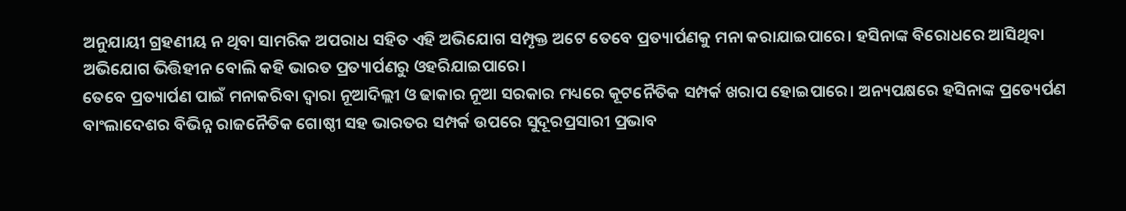ଅନୁଯାୟୀ ଗ୍ରହଣୀୟ ନ ଥିବା ସାମରିକ ଅପରାଧ ସହିତ ଏହି ଅଭିଯୋଗ ସମ୍ପୃକ୍ତ ଅଟେ ତେବେ ପ୍ରତ୍ୟାର୍ପଣକୁ ମନା କରାଯାଇପାରେ। ହସିନାଙ୍କ ବିରୋଧରେ ଆସିଥିବା ଅଭିଯୋଗ ଭିତ୍ତିହୀନ ବୋଲି କହି ଭାରତ ପ୍ରତ୍ୟାର୍ପଣରୁ ଓହରିଯାଇପାରେ।
ତେବେ ପ୍ରତ୍ୟାର୍ପଣ ପାଇଁ ମନାକରିବା ଦ୍ୱାରା ନୂଆଦିଲ୍ଲୀ ଓ ଢାକାର ନୂଆ ସରକାର ମଧ୍ୟରେ କୂଟନୈତିକ ସମ୍ପର୍କ ଖରାପ ହୋଇପାରେ। ଅନ୍ୟପକ୍ଷରେ ହସିନାଙ୍କ ପ୍ରତ୍ୟେର୍ପଣ ବାଂଲାଦେଶର ବିଭିନ୍ନ ରାଜନୈତିକ ଗୋଷ୍ଠୀ ସହ ଭାରତର ସମ୍ପର୍କ ଉପରେ ସୁଦୂରପ୍ରସାରୀ ପ୍ରଭାବ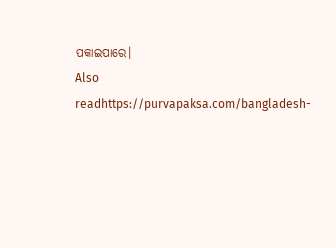ପକାଇପାରେ।
Also readhttps://purvapaksa.com/bangladesh-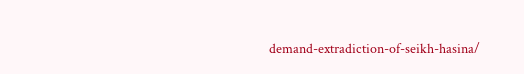demand-extradiction-of-seikh-hasina/